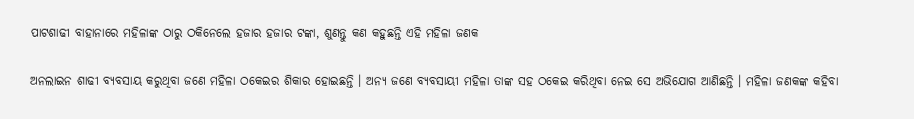ପାଟଶାଢୀ ବାହାନାରେ ମହିଳାଙ୍କ ଠାରୁ ଠକିନେଲେ ହଜାର ହଜାର ଟଙ୍କା, ଶୁଣନ୍ତୁ କଣ କହୁଛନ୍ତି ଏହି ମହିଳା ଜଣକ

ଅନଲାଇନ ଶାଢୀ ବ୍ୟବସାୟ କରୁଥିବା ଜଣେ ମହିଳା ଠକେଇର ଶିକାର ହୋଇଛନ୍ତି । ଅନ୍ୟ ଜଣେ ବ୍ୟବସାୟୀ ମହିଳା ତାଙ୍କ ସହ ଠକେଇ କରିଥିବା ନେଇ ସେ ଅଭିଯୋଗ ଆଣିଛନ୍ତି । ମହିଳା ଜଣକଙ୍କ କହିବା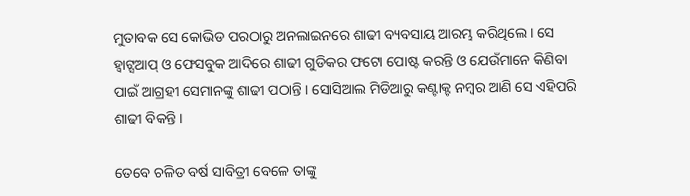ମୁତାବକ ସେ କୋଭିଡ ପରଠାରୁ ଅନଲାଇନରେ ଶାଢୀ ବ୍ୟବସାୟ ଆରମ୍ଭ କରିଥିଲେ । ସେ ହ୍ଵାଟ୍ସଆପ୍ ଓ ଫେସବୁକ ଆଦିରେ ଶାଢୀ ଗୁଡିକର ଫଟୋ ପୋଷ୍ଟ କରନ୍ତି ଓ ଯେଉଁମାନେ କିଣିବା ପାଇଁ ଆଗ୍ରହୀ ସେମାନଙ୍କୁ ଶାଢୀ ପଠାନ୍ତି । ସୋସିଆଲ ମିଡିଆରୁ କଣ୍ଟାକ୍ଟ ନମ୍ବର ଆଣି ସେ ଏହିପରି ଶାଢୀ ବିକନ୍ତି ।

ତେବେ ଚଳିତ ବର୍ଷ ସାବିତ୍ରୀ ବେଳେ ତାଙ୍କୁ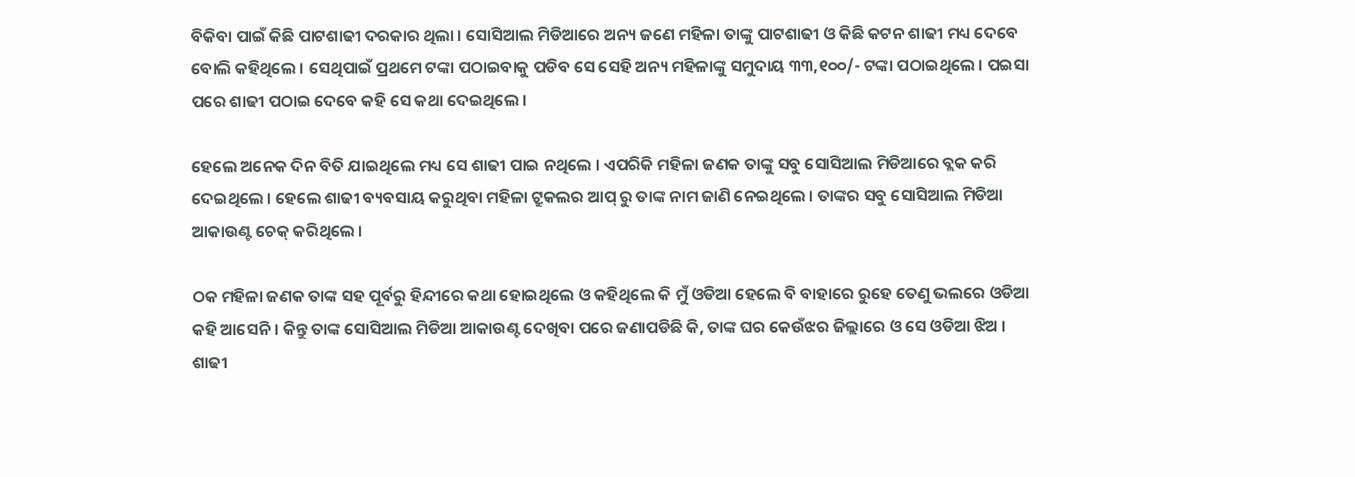ବିକିବା ପାଇଁ କିଛି ପାଟଶାଢୀ ଦରକାର ଥିଲା । ସୋସିଆଲ ମିଡିଆରେ ଅନ୍ୟ ଜଣେ ମହିଳା ତାଙ୍କୁ ପାଟଶାଢୀ ଓ କିଛି କଟନ ଶାଢୀ ମଧ୍ୟ ଦେବେ ବୋଲି କହିଥିଲେ । ସେଥିପାଇଁ ପ୍ରଥମେ ଟଙ୍କା ପଠାଇବାକୁ ପଡିବ ସେ ସେହି ଅନ୍ୟ ମହିଳାଙ୍କୁ ସମୁଦାୟ ୩୩,୧୦୦/- ଟଙ୍କା ପଠାଇଥିଲେ । ପଇସା ପରେ ଶାଢୀ ପଠାଇ ଦେବେ କହି ସେ କଥା ଦେଇଥିଲେ ।

ହେଲେ ଅନେକ ଦିନ ବିତି ଯାଇଥିଲେ ମଧ୍ୟ ସେ ଶାଢୀ ପାଇ ନଥିଲେ । ଏପରିକି ମହିଳା ଜଣକ ତାଙ୍କୁ ସବୁ ସୋସିଆଲ ମିଡିଆରେ ବ୍ଲକ କରି ଦେଇଥିଲେ । ହେଲେ ଶାଢୀ ବ୍ୟବସାୟ କରୁଥିବା ମହିଳା ଟ୍ରୁକଲର ଆପ୍ ରୁ ତାଙ୍କ ନାମ ଜାଣି ନେଇଥିଲେ । ତାଙ୍କର ସବୁ ସୋସିଆଲ ମିଡିଆ ଆକାଉଣ୍ଟ ଚେକ୍ କରିଥିଲେ ।

ଠକ ମହିଳା ଜଣକ ତାଙ୍କ ସହ ପୂର୍ବରୁ ହିନ୍ଦୀରେ କଥା ହୋଇଥିଲେ ଓ କହିଥିଲେ କି ମୁଁ ଓଡିଆ ହେଲେ ବି ବାହାରେ ରୁହେ ତେଣୁ ଭଲରେ ଓଡିଆ କହି ଆସେନି । କିନ୍ତୁ ତାଙ୍କ ସୋସିଆଲ ମିଡିଆ ଆକାଉଣ୍ଟ ଦେଖିବା ପରେ ଜଣାପଡିଛି କି, ତାଙ୍କ ଘର କେଉଁଝର ଜିଲ୍ଲାରେ ଓ ସେ ଓଡିଆ ଝିଅ । ଶାଢୀ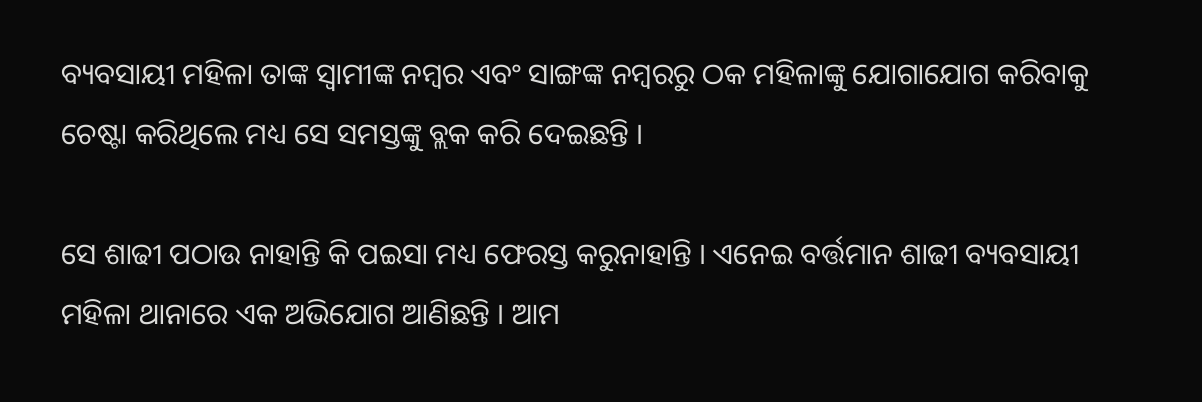ବ୍ୟବସାୟୀ ମହିଳା ତାଙ୍କ ସ୍ଵାମୀଙ୍କ ନମ୍ବର ଏବଂ ସାଙ୍ଗଙ୍କ ନମ୍ବରରୁ ଠକ ମହିଳାଙ୍କୁ ଯୋଗାଯୋଗ କରିବାକୁ ଚେଷ୍ଟା କରିଥିଲେ ମଧ୍ୟ ସେ ସମସ୍ତଙ୍କୁ ବ୍ଲକ କରି ଦେଇଛନ୍ତି ।

ସେ ଶାଢୀ ପଠାଉ ନାହାନ୍ତି କି ପଇସା ମଧ୍ୟ ଫେରସ୍ତ କରୁନାହାନ୍ତି । ଏନେଇ ବର୍ତ୍ତମାନ ଶାଢୀ ବ୍ୟବସାୟୀ ମହିଳା ଥାନାରେ ଏକ ଅଭିଯୋଗ ଆଣିଛନ୍ତି । ଆମ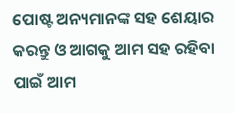ପୋଷ୍ଟ ଅନ୍ୟମାନଙ୍କ ସହ ଶେୟାର କରନ୍ତୁ ଓ ଆଗକୁ ଆମ ସହ ରହିବା ପାଇଁ ଆମ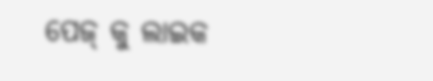ପେଜ୍ କୁ ଲାଇକ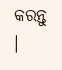କରନ୍ତୁ ।